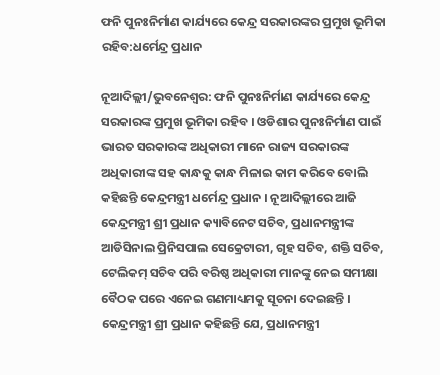ଫନି ପୁନଃନିର୍ମାଣ କାର୍ଯ୍ୟରେ କେନ୍ଦ୍ର ସରକାରଙ୍କର ପ୍ରମୁଖ ଭୂମିକା ରହିବ:ଧର୍ମେନ୍ଦ୍ର ପ୍ରଧାନ

ନୂଆଦିଲ୍ଲୀ/ଭୁବନେଶ୍ୱର: ଫନି ପୁନଃନିର୍ମାଣ କାର୍ଯ୍ୟରେ କେନ୍ଦ୍ର ସରକାରଙ୍କ ପ୍ରମୁଖ ଭୂମିକା ରହିବ । ଓଡିଶାର ପୁନଃନିର୍ମାଣ ପାଇଁ ଭାରତ ସରକାରଙ୍କ ଅଧିକାରୀ ମାନେ ରାଜ୍ୟ ସରକାରଙ୍କ ଅଧିକାରୀଙ୍କ ସହ କାନ୍ଧକୁ କାନ୍ଧ ମିଳାଇ କାମ କରିବେ ବୋଲି କହିଛନ୍ତି କେନ୍ଦ୍ରମନ୍ତ୍ରୀ ଧର୍ମେନ୍ଦ୍ର ପ୍ରଧାନ । ନୂଆଦିଲ୍ଲୀରେ ଆଜି କେନ୍ଦ୍ରମନ୍ତ୍ରୀ ଶ୍ରୀ ପ୍ରଧାନ କ୍ୟାବିନେଟ ସଚିବ, ପ୍ରଧାନମନ୍ତ୍ରୀଙ୍କ ଆଡିସିନାଲ ପ୍ରିନିସପାଲ ସେକ୍ରେଟାରୀ, ଗୃହ ସଚିବ, ଶକ୍ତି ସଚିବ, ଟେଲିକମ୍ ସଚିବ ପରି ବରିଷ୍ଠ ଅଧିକାରୀ ମାନଙ୍କୁ ନେଇ ସମୀକ୍ଷା ବୈଠକ ପରେ ଏନେଇ ଗଣମାଧ୍ୟମକୁ ସୂଚନା ଦେଇଛନ୍ତି ।
କେନ୍ଦ୍ରମନ୍ତ୍ରୀ ଶ୍ରୀ ପ୍ରଧାନ କହିଛନ୍ତି ଯେ, ପ୍ରଧାନମନ୍ତ୍ରୀ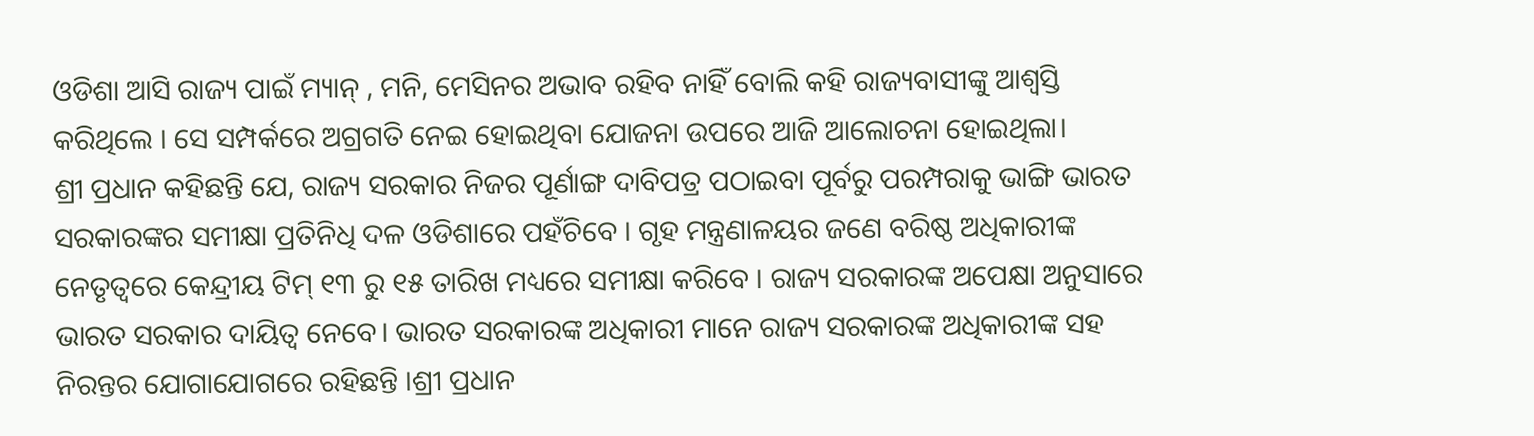ଓଡିଶା ଆସି ରାଜ୍ୟ ପାଇଁ ମ୍ୟାନ୍ , ମନି, ମେସିନର ଅଭାବ ରହିବ ନାହିଁ ବୋଲି କହି ରାଜ୍ୟବାସୀଙ୍କୁ ଆଶ୍ୱସ୍ତି କରିଥିଲେ । ସେ ସମ୍ପର୍କରେ ଅଗ୍ରଗତି ନେଇ ହୋଇଥିବା ଯୋଜନା ଉପରେ ଆଜି ଆଲୋଚନା ହୋଇଥିଲା।
ଶ୍ରୀ ପ୍ରଧାନ କହିଛନ୍ତି ଯେ, ରାଜ୍ୟ ସରକାର ନିଜର ପୂର୍ଣାଙ୍ଗ ଦାବିପତ୍ର ପଠାଇବା ପୂର୍ବରୁ ପରମ୍ପରାକୁ ଭାଙ୍ଗି ଭାରତ ସରକାରଙ୍କର ସମୀକ୍ଷା ପ୍ରତିନିଧି ଦଳ ଓଡିଶାରେ ପହଁଚିବେ । ଗୃହ ମନ୍ତ୍ରଣାଳୟର ଜଣେ ବରିଷ୍ଠ ଅଧିକାରୀଙ୍କ ନେତୃତ୍ୱରେ କେନ୍ଦ୍ରୀୟ ଟିମ୍ ୧୩ ରୁ ୧୫ ତାରିଖ ମଧ୍ୟରେ ସମୀକ୍ଷା କରିବେ । ରାଜ୍ୟ ସରକାରଙ୍କ ଅପେକ୍ଷା ଅନୁସାରେ ଭାରତ ସରକାର ଦାୟିତ୍ୱ ନେବେ। ଭାରତ ସରକାରଙ୍କ ଅଧିକାରୀ ମାନେ ରାଜ୍ୟ ସରକାରଙ୍କ ଅଧିକାରୀଙ୍କ ସହ ନିରନ୍ତର ଯୋଗାଯୋଗରେ ରହିଛନ୍ତି ।ଶ୍ରୀ ପ୍ରଧାନ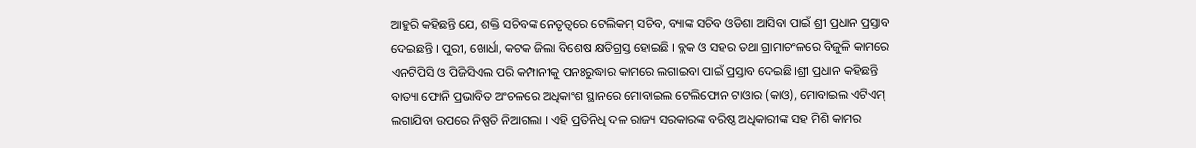ଆହୁରି କହିଛନ୍ତି ଯେ, ଶକ୍ତି ସଚିବଙ୍କ ନେତୃତ୍ୱରେ ଟେଲିକମ୍ ସଚିବ, ବ୍ୟାଙ୍କ ସଚିବ ଓଡିଶା ଆସିବା ପାଇଁ ଶ୍ରୀ ପ୍ରଧାନ ପ୍ରସ୍ତାବ ଦେଇଛନ୍ତି । ପୁରୀ, ଖୋର୍ଧା, କଟକ ଜିଲା ବିଶେଷ କ୍ଷତିଗ୍ରସ୍ତ ହୋଇଛି । ବ୍ଲକ ଓ ସହର ତଥା ଗ୍ରାମାଚଂଳରେ ବିଜୁଳି କାମରେ ଏନଟିପିସି ଓ ପିଜିସିଏଲ ପରି କମ୍ପାନୀକୁ ପନଃରୁଦ୍ଧାର କାମରେ ଲଗାଇବା ପାଇଁ ପ୍ରସ୍ତାବ ଦେଇଛି।ଶ୍ରୀ ପ୍ରଧାନ କହିଛନ୍ତି ବାତ୍ୟା ଫୋନି ପ୍ରଭାବିତ ଅଂଚଳରେ ଅଧିକାଂଶ ସ୍ଥାନରେ ମୋବାଇଲ ଟେଲିଫୋନ ଟାଓାର (କାଓ), ମୋବାଇଲ ଏଟିଏମ୍ ଲଗାଯିବା ଉପରେ ନିଷ୍ପତି ନିଆଗଲା । ଏହି ପ୍ରତିନିଧି ଦଳ ରାଜ୍ୟ ସରକାରଙ୍କ ବରିଷ୍ଠ ଅଧିକାରୀଙ୍କ ସହ ମିଶି କାମର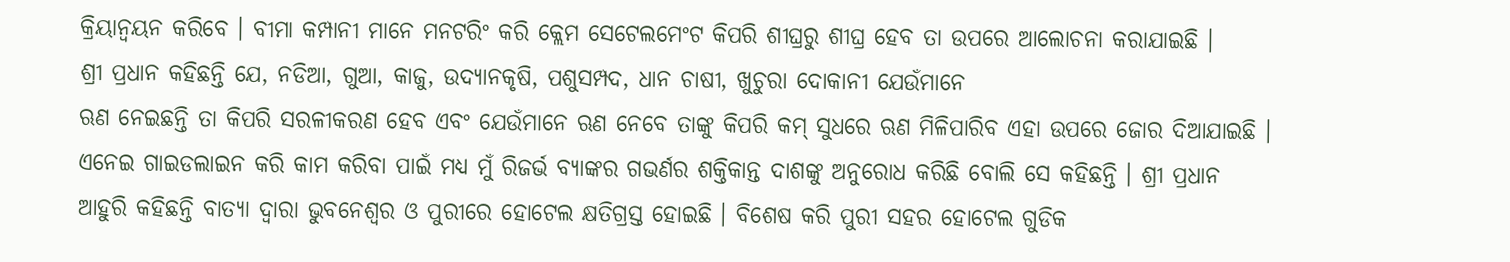କ୍ରିୟାନ୍ୱୟନ କରିବେ । ବୀମା କମ୍ପାନୀ ମାନେ ମନଟରିଂ କରି କ୍ଲେମ ସେଟେଲମେଂଟ କିପରି ଶୀଘ୍ରରୁ ଶୀଘ୍ର ହେବ ତା ଉପରେ ଆଲୋଚନା କରାଯାଇଛି ।
ଶ୍ରୀ ପ୍ରଧାନ କହିଛନ୍ତି ଯେ, ନଡିଆ, ଗୁଆ, କାଜୁ, ଉଦ୍ୟାନକୃଷି, ପଶୁସମ୍ପଦ, ଧାନ ଚାଷୀ, ଖୁଚୁରା ଦୋକାନୀ ଯେଉଁମାନେ
ଋଣ ନେଇଛନ୍ତି ତା କିପରି ସରଳୀକରଣ ହେବ ଏବଂ ଯେଉଁମାନେ ଋଣ ନେବେ ତାଙ୍କୁ କିପରି କମ୍ ସୁଧରେ ଋଣ ମିଳିପାରିବ ଏହା ଉପରେ ଜୋର ଦିଆଯାଇଛି । ଏନେଇ ଗାଇଡଲାଇନ କରି କାମ କରିବା ପାଇଁ ମଧ୍ୟ ମୁଁ ରିଜର୍ଭ ବ୍ୟାଙ୍କର ଗଭର୍ଣର ଶକ୍ତିକାନ୍ତ ଦାଶଙ୍କୁ ଅନୁରୋଧ କରିଛି ବୋଲି ସେ କହିଛନ୍ତି । ଶ୍ରୀ ପ୍ରଧାନ ଆହୁରି କହିଛନ୍ତି ବାତ୍ୟା ଦ୍ୱାରା ଭୁବନେଶ୍ୱର ଓ ପୁରୀରେ ହୋଟେଲ କ୍ଷତିଗ୍ରସ୍ତ ହୋଇଛି । ବିଶେଷ କରି ପୁରୀ ସହର ହୋଟେଲ ଗୁଡିକ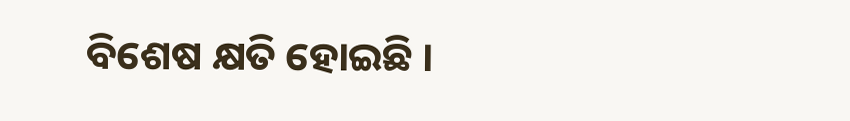ବିଶେଷ କ୍ଷତି ହୋଇଛି ।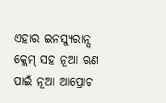ଏହାର ଇନସ୍ୟୁରାନ୍ସ କ୍ଲେମ୍ ସହ ନୂଆ ଋଣ ପାଇଁ ନୂଆ ଆପ୍ରୋଚ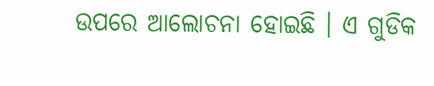ଉପରେ ଆଲୋଚନା ହୋଇଛି । ଏ ଗୁଡିକ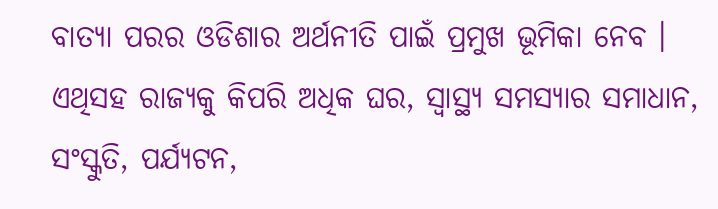ବାତ୍ୟା ପରର ଓଡିଶାର ଅର୍ଥନୀତି ପାଇଁ ପ୍ରମୁଖ ଭୂମିକା ନେବ । ଏଥିସହ ରାଜ୍ୟକୁ କିପରି ଅଧିକ ଘର, ସ୍ୱାସ୍ଥ୍ୟ ସମସ୍ୟାର ସମାଧାନ, ସଂସ୍କୁତି, ପର୍ଯ୍ୟଟନ,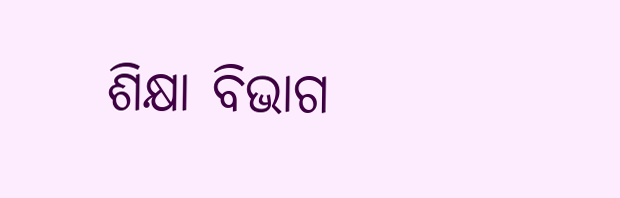ଶିକ୍ଷା ବିଭାଗ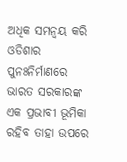ଅଧିକ ସମନ୍ୱୟ କରି ଓଡିଶାର ପୁନଃନିର୍ମାଣରେ ଭାରତ ସରକାରଙ୍କ ଏକ ପ୍ରଭାବୀ ଭୂମିକା ରହିବ ତାହା ଉପରେ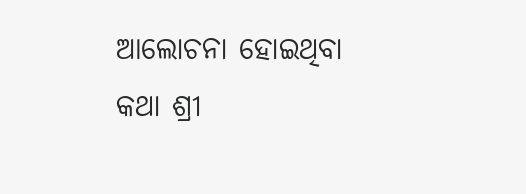ଆଲୋଚନା ହୋଇଥିବା କଥା ଶ୍ରୀ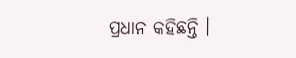ପ୍ରଧାନ କହିଛନ୍ତି ।